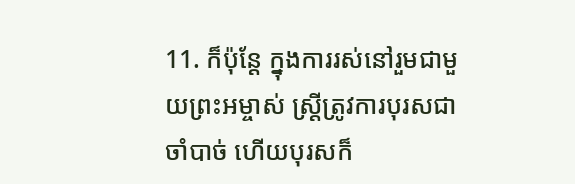11. ក៏ប៉ុន្តែ ក្នុងការរស់នៅរួមជាមួយព្រះអម្ចាស់ ស្ត្រីត្រូវការបុរសជាចាំបាច់ ហើយបុរសក៏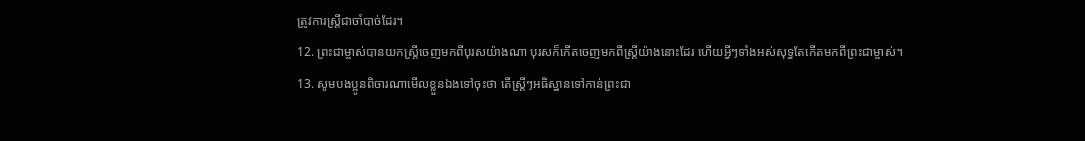ត្រូវការស្ត្រីជាចាំបាច់ដែរ។
12. ព្រះជាម្ចាស់បានយកស្ត្រីចេញមកពីបុរសយ៉ាងណា បុរសក៏កើតចេញមកពីស្ត្រីយ៉ាងនោះដែរ ហើយអ្វីៗទាំងអស់សុទ្ធតែកើតមកពីព្រះជាម្ចាស់។
13. សូមបងប្អូនពិចារណាមើលខ្លួនឯងទៅចុះថា តើស្ត្រីៗអធិស្ឋានទៅកាន់ព្រះជា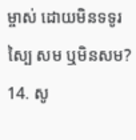ម្ចាស់ ដោយមិនទទូរស្បៃ សម ឬមិនសម?
14. សូ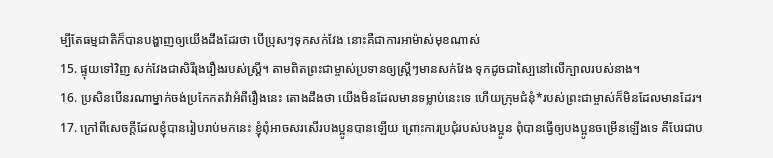ម្បីតែធម្មជាតិក៏បានបង្ហាញឲ្យយើងដឹងដែរថា បើប្រុសៗទុកសក់វែង នោះគឺជាការអាម៉ាស់មុខណាស់
15. ផ្ទុយទៅវិញ សក់វែងជាសិរីរុងរឿងរបស់ស្ត្រី។ តាមពិតព្រះជាម្ចាស់ប្រទានឲ្យស្ត្រីៗមានសក់វែង ទុកដូចជាស្បៃនៅលើក្បាលរបស់នាង។
16. ប្រសិនបើនរណាម្នាក់ចង់ប្រកែកតវ៉ាអំពីរឿងនេះ តោងដឹងថា យើងមិនដែលមានទម្លាប់នេះទេ ហើយក្រុមជំនុំ*របស់ព្រះជាម្ចាស់ក៏មិនដែលមានដែរ។
17. ក្រៅពីសេចក្ដីដែលខ្ញុំបានរៀបរាប់មកនេះ ខ្ញុំពុំអាចសរសើរបងប្អូនបានឡើយ ព្រោះការប្រជុំរបស់បងប្អូន ពុំបានធ្វើឲ្យបងប្អូនចម្រើនឡើងទេ គឺបែរជាប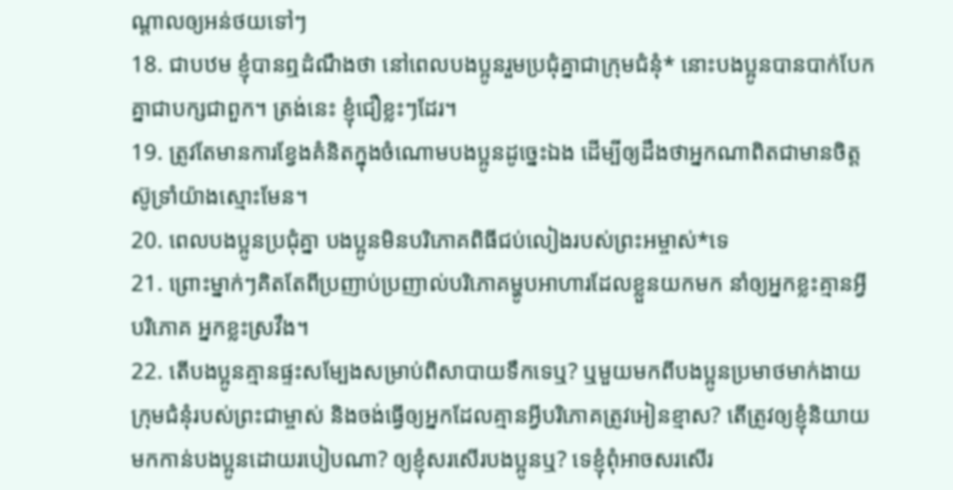ណ្ដាលឲ្យអន់ថយទៅៗ
18. ជាបឋម ខ្ញុំបានឮដំណឹងថា នៅពេលបងប្អូនរួមប្រជុំគ្នាជាក្រុមជំនុំ* នោះបងប្អូនបានបាក់បែកគ្នាជាបក្សជាពួក។ ត្រង់នេះ ខ្ញុំជឿខ្លះៗដែរ។
19. ត្រូវតែមានការខ្វែងគំនិតក្នុងចំណោមបងប្អូនដូច្នេះឯង ដើម្បីឲ្យដឹងថាអ្នកណាពិតជាមានចិត្តស៊ូទ្រាំយ៉ាងស្មោះមែន។
20. ពេលបងប្អូនប្រជុំគ្នា បងប្អូនមិនបរិភោគពិធីជប់លៀងរបស់ព្រះអម្ចាស់*ទេ
21. ព្រោះម្នាក់ៗគិតតែពីប្រញាប់ប្រញាល់បរិភោគម្ហូបអាហារដែលខ្លួនយកមក នាំឲ្យអ្នកខ្លះគ្មានអ្វីបរិភោគ អ្នកខ្លះស្រវឹង។
22. តើបងប្អូនគ្មានផ្ទះសម្បែងសម្រាប់ពិសាបាយទឹកទេឬ? ឬមួយមកពីបងប្អូនប្រមាថមាក់ងាយក្រុមជំនុំរបស់ព្រះជាម្ចាស់ និងចង់ធ្វើឲ្យអ្នកដែលគ្មានអ្វីបរិភោគត្រូវអៀនខ្មាស? តើត្រូវឲ្យខ្ញុំនិយាយមកកាន់បងប្អូនដោយរបៀបណា? ឲ្យខ្ញុំសរសើរបងប្អូនឬ? ទេខ្ញុំពុំអាចសរសើរ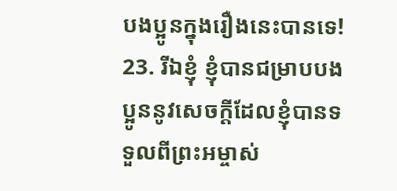បងប្អូនក្នុងរឿងនេះបានទេ!
23. រីឯខ្ញុំ ខ្ញុំបានជម្រាបបងប្អូននូវសេចក្ដីដែលខ្ញុំបានទទួលពីព្រះអម្ចាស់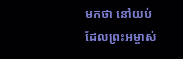មកថា នៅយប់ដែលព្រះអម្ចាស់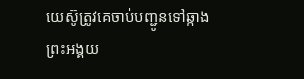យេស៊ូត្រូវគេចាប់បញ្ជូនទៅឆ្កាង ព្រះអង្គយ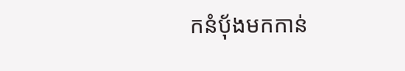កនំប៉័ងមកកាន់